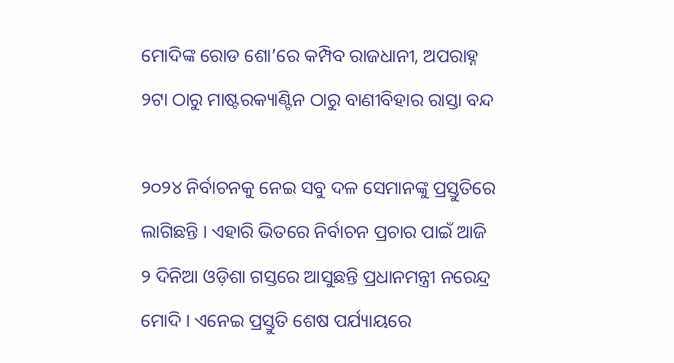ମୋଦିଙ୍କ ରୋଡ ଶୋ’ରେ କମ୍ପିବ ରାଜଧାନୀ, ଅପରାହ୍ନ ୨ଟା ଠାରୁ ମାଷ୍ଟରକ୍ୟାଣ୍ଟିନ ଠାରୁ ବାଣୀବିହାର ରାସ୍ତା ବନ୍ଦ

୨୦୨୪ ନିର୍ବାଚନକୁ ନେଇ ସବୁ ଦଳ ସେମାନଙ୍କୁ ପ୍ରସ୍ତୁତିରେ ଲାଗିଛନ୍ତି । ଏହାରି ଭିତରେ ନିର୍ବାଚନ ପ୍ରଚାର ପାଇଁ ଆଜି ୨ ଦିନିଆ ଓଡ଼ିଶା ଗସ୍ତରେ ଆସୁଛନ୍ତି ପ୍ରଧାନମନ୍ତ୍ରୀ ନରେନ୍ଦ୍ର ମୋଦି । ଏନେଇ ପ୍ରସ୍ତୁତି ଶେଷ ପର୍ଯ୍ୟାୟରେ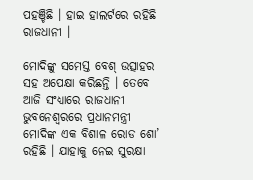ପହଞ୍ଚିଛି । ହାଇ ହାଲର୍ଟରେ ରହିଛି ରାଜଧାନୀ ।

ମୋଦିଙ୍କୁ ସମେସ୍ତ ବେଶ୍ ଉତ୍ସାହର ସହ ଅପେକ୍ଷା କରିଛନ୍ତି । ତେବେ ଆଜି ସଂଧ୍ୟାରେ ରାଜଧାନୀ ଭୁବନେଶ୍ବରରେ ପ୍ରଧାନମନ୍ତ୍ରୀ ମୋଦିଙ୍କ ଏକ ବିଶାଳ ରୋଡ ଶୋ’ ରହିଛି । ଯାହାକୁ ନେଇ ସୁରକ୍ଷା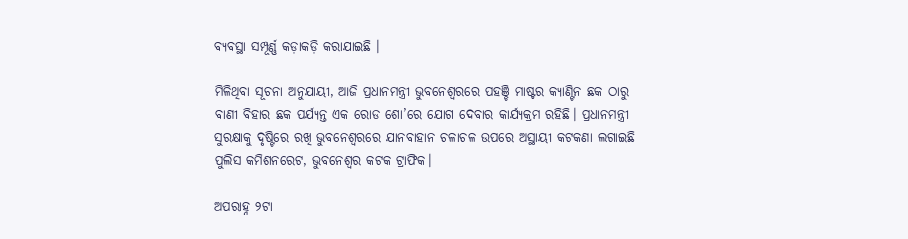ବ୍ୟବସ୍ଥା ସମ୍ପୂର୍ଣ୍ଣ କଡ଼ାକଡ଼ି କରାଯାଇଛି ।

ମିଳିଥିବା ସୂଚନା ଅନୁଯାୟୀ, ଆଜି ପ୍ରଧାନମନ୍ତ୍ରୀ ଭୁବନେଶ୍ୱରରେ ପହଞ୍ଚି ମାଷ୍ଟର କ୍ୟାଣ୍ଟିନ ଛକ ଠାରୁ ବାଣୀ ବିହାର ଛକ ପର୍ଯ୍ୟନ୍ତ ଏକ ରୋଡ ଶୋ’ରେ ଯୋଗ ଦେବାର କାର୍ଯ୍ୟକ୍ରମ ରହିଛି। ପ୍ରଧାନମନ୍ତ୍ରୀ ସୁରକ୍ଷାକୁ ଦୃଷ୍ଟିରେ ରଖି ଭୁବନେଶ୍ୱରରେ ଯାନବାହାନ ଚଳାଚଳ ଉପରେ ଅସ୍ଥାୟୀ କଟକଣା ଲଗାଇଛି ପୁଲିସ କମିଶନରେଟ, ଭୁବନେଶ୍ୱର କଟକ ଟ୍ରାଫିକ।

ଅପରାହ୍ନ ୨ଟା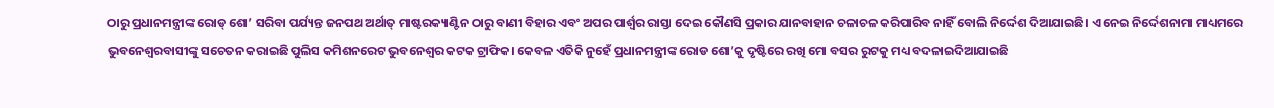ଠାରୁ ପ୍ରଧାନମନ୍ତ୍ରୀଙ୍କ ରୋଡ୍ ଶୋ’ ସରିବା ପର୍ଯ୍ୟନ୍ତ ଜନପଥ ଅର୍ଥାତ୍ ମାଷ୍ଟରକ୍ୟାଣ୍ଟିନ ଠାରୁ ବାଣୀ ବିହାର ଏବଂ ଅପର ପାର୍ଶ୍ୱର ରାସ୍ତା ଦେଇ କୌଣସି ପ୍ରକାର ଯାନବାହାନ ଚଳାଚଳ କରିପାରିବ ନାହିଁ ବୋଲି ନିର୍ଦ୍ଦେଶ ଦିଆଯାଇଛି। ଏ ନେଇ ନିର୍ଦ୍ଦେଶନାମା ମାଧ୍ୟମରେ ଭୁବନେଶ୍ୱରବାସୀଙ୍କୁ ସଚେତନ କରାଇଛି ପୁଲିସ କମିଶନରେଟ ଭୁବନେଶ୍ୱର କଟକ ଟ୍ରାଫିକ। କେବଳ ଏତିକି ନୁହେଁ ପ୍ରଧାନମନ୍ତ୍ରୀଙ୍କ ରୋଡ ଶୋ’କୁ ଦୃଷ୍ଟିରେ ରଖି ମୋ ବସର ରୁଟକୁ ମଧ୍ୟ ବଦଳାଇଦିଆଯାଇଛି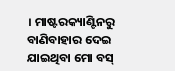। ମାଷ୍ଟରକ୍ୟାଣ୍ଟିନରୁ ବାଣିବାହାର ଦେଇ ଯାଇଥିବା ମୋ ବସ୍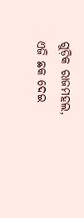ଗୁଡ଼ିକ ରାଜମହଲ, ଏଜି ଛକ ଦେଇ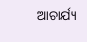ଆଚାର୍ଯ୍ୟ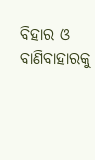ବିହାର ଓ ବାଣିବାହାରକୁ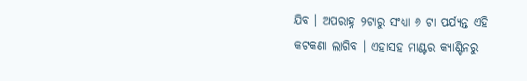ଯିବ । ଅପରାହ୍ନ ୨ଟାରୁ ସଂଧ୍ୟା ୬ ଟା ପର୍ଯ୍ୟନ୍ତ ଏହି କଟକଣା ଲାଗିବ । ଏହାସହ ମାଣ୍ଟର କ୍ୟାଣ୍ଟିନରୁ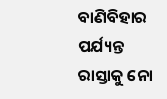ବାଣିବିହାର ପର୍ଯ୍ୟନ୍ତ ରାସ୍ତାକୁ ନୋ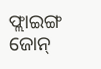ଫ୍ଲାଇଙ୍ଗ ଜୋନ୍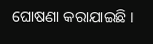ଘୋଷଣା କରାଯାଇଛି ।